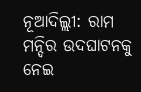ନୂଆଦିଲ୍ଲୀ: ରାମ ମନ୍ଦିର ଉଦଘାଟନକୁ ନେଇ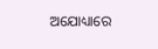ଅଯୋଧ୍ୟାରେ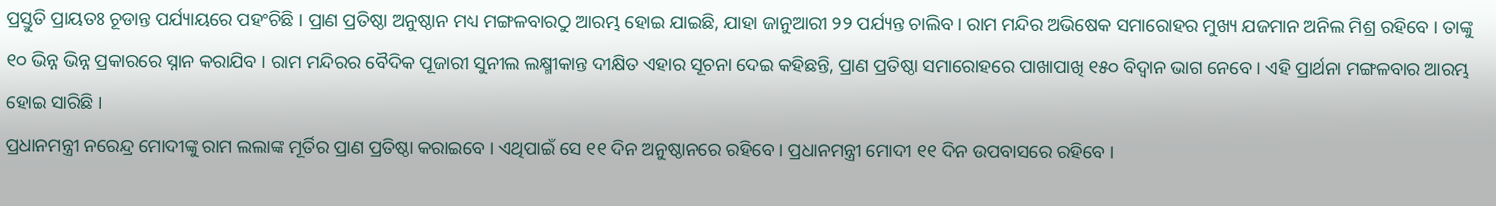ପ୍ରସ୍ତୁତି ପ୍ରାୟତଃ ଚୂଡାନ୍ତ ପର୍ଯ୍ୟାୟରେ ପହଂଚିଛି । ପ୍ରାଣ ପ୍ରତିଷ୍ଠା ଅନୁଷ୍ଠାନ ମଧ୍ୟ ମଙ୍ଗଳବାରଠୁ ଆରମ୍ଭ ହୋଇ ଯାଇଛି, ଯାହା ଜାନୁଆରୀ ୨୨ ପର୍ଯ୍ୟନ୍ତ ଚାଲିବ । ରାମ ମନ୍ଦିର ଅଭିଷେକ ସମାରୋହର ମୁଖ୍ୟ ଯଜମାନ ଅନିଲ ମିଶ୍ର ରହିବେ । ତାଙ୍କୁ ୧୦ ଭିନ୍ନ ଭିନ୍ନ ପ୍ରକାରରେ ସ୍ନାନ କରାଯିବ । ରାମ ମନ୍ଦିରର ବୈଦିକ ପୂଜାରୀ ସୁନୀଲ ଲକ୍ଷ୍ମୀକାନ୍ତ ଦୀକ୍ଷିତ ଏହାର ସୂଚନା ଦେଇ କହିଛନ୍ତି, ପ୍ରାଣ ପ୍ରତିଷ୍ଠା ସମାରୋହରେ ପାଖାପାଖି ୧୫୦ ବିଦ୍ୱାନ ଭାଗ ନେବେ । ଏହି ପ୍ରାର୍ଥନା ମଙ୍ଗଳବାର ଆରମ୍ଭ ହୋଇ ସାରିଛି ।
ପ୍ରଧାନମନ୍ତ୍ରୀ ନରେନ୍ଦ୍ର ମୋଦୀଙ୍କୁ ରାମ ଲଲାଙ୍କ ମୂର୍ତିର ପ୍ରାଣ ପ୍ରତିଷ୍ଠା କରାଇବେ । ଏଥିପାଇଁ ସେ ୧୧ ଦିନ ଅନୁଷ୍ଠାନରେ ରହିବେ । ପ୍ରଧାନମନ୍ତ୍ରୀ ମୋଦୀ ୧୧ ଦିନ ଉପବାସରେ ରହିବେ ।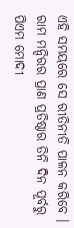ଏହି ସମୟରେ ସେ ରୀତିନୀତି ପାଳନ କରିବେ । ରାମ ମନ୍ଦିରର ପ୍ରାଣ ପ୍ରତିଷ୍ଠାର ତିନି ଦିନ ପୂର୍ବରୁ ପିଏମ ମୋଦୀ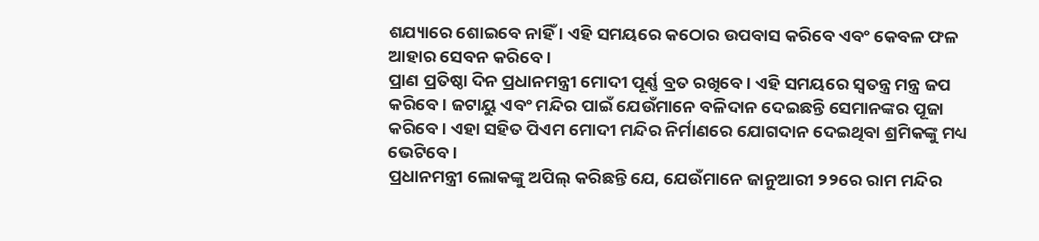ଶଯ୍ୟାରେ ଶୋଇବେ ନାହିଁ । ଏହି ସମୟରେ କଠୋର ଉପବାସ କରିବେ ଏବଂ କେବଳ ଫଳ ଆହାର ସେବନ କରିବେ ।
ପ୍ରାଣ ପ୍ରତିଷ୍ଠା ଦିନ ପ୍ରଧାନମନ୍ତ୍ରୀ ମୋଦୀ ପୂର୍ଣ୍ଣ ବ୍ରତ ରଖିବେ । ଏହି ସମୟରେ ସ୍ୱତନ୍ତ୍ର ମନ୍ତ୍ର ଜପ କରିବେ । ଜଟାୟୁ ଏବଂ ମନ୍ଦିର ପାଇଁ ଯେଉଁମାନେ ବଳିଦାନ ଦେଇଛନ୍ତି ସେମାନଙ୍କର ପୂଜା କରିବେ । ଏହା ସହିତ ପିଏମ ମୋଦୀ ମନ୍ଦିର ନିର୍ମାଣରେ ଯୋଗଦାନ ଦେଇଥିବା ଶ୍ରମିକଙ୍କୁ ମଧ୍ୟ ଭେଟିବେ ।
ପ୍ରଧାନମନ୍ତ୍ରୀ ଲୋକଙ୍କୁ ଅପିଲ୍ କରିଛନ୍ତି ଯେ, ଯେଉଁମାନେ ଜାନୁଆରୀ ୨୨ରେ ରାମ ମନ୍ଦିର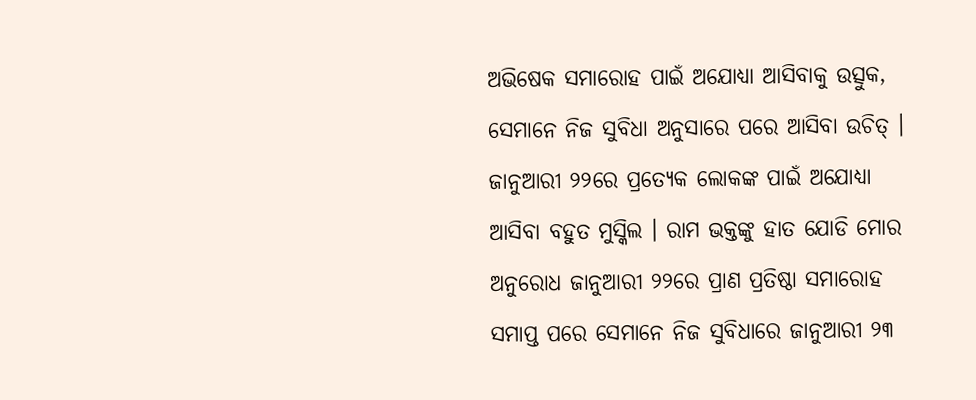ଅଭିଷେକ ସମାରୋହ ପାଇଁ ଅଯୋଧ୍ୟା ଆସିବାକୁ ଉତ୍ସୁକ, ସେମାନେ ନିଜ ସୁବିଧା ଅନୁସାରେ ପରେ ଆସିବା ଉଚିତ୍ । ଜାନୁଆରୀ ୨୨ରେ ପ୍ରତ୍ୟେକ ଲୋକଙ୍କ ପାଇଁ ଅଯୋଧ୍ୟା ଆସିବା ବହୁତ ମୁସ୍କିଲ । ରାମ ଭକ୍ତଙ୍କୁ ହାତ ଯୋଡି ମୋର ଅନୁରୋଧ ଜାନୁଆରୀ ୨୨ରେ ପ୍ରାଣ ପ୍ରତିଷ୍ଠା ସମାରୋହ ସମାପ୍ତ ପରେ ସେମାନେ ନିଜ ସୁବିଧାରେ ଜାନୁଆରୀ ୨୩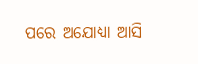ପରେ ଅଯୋଧ୍ୟା ଆସି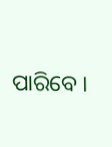ପାରିବେ ।